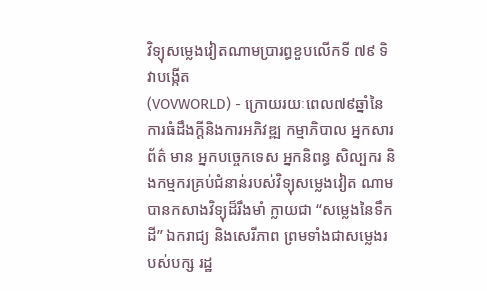វិទ្យុសម្លេងវៀតណាមប្រារព្ធខួបលើកទី ៧៩ ទិវាបង្កើត
(VOVWORLD) - ក្រោយរយៈពេល៧៩ឆ្នាំនៃការធំដឹងក្ដីនិងការអភិវឌ្ឍ កម្មាភិបាល អ្នកសារព័ត៌ មាន អ្នកបច្ចេកទេស អ្នកនិពន្ធ សិល្បករ និងកម្មករគ្រប់ជំនាន់របស់វិទ្យុសម្លេងវៀត ណាមបានកសាងវិទ្យុដ៏រឹងមាំ ក្លាយជា “សម្លេងនៃទឹកដី” ឯករាជ្យ និងសេរីភាព ព្រមទាំងជាសម្លេងរបស់បក្ស រដ្ឋ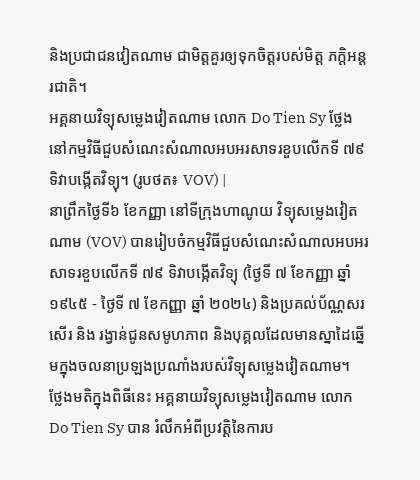និងប្រជាជនវៀតណាម ជាមិត្តគួរឲ្យទុកចិត្តរបស់មិត្ត ភក្តិអន្តរជាតិ។
អគ្គនាយវិទ្យុសម្លេងវៀតណាម លោក Do Tien Sy ថ្លែងនៅកម្មវិធីជួបសំណេះសំណាលអបអរសាទរខួបលើកទី ៧៩ ទិវាបង្កើតវិទ្យុ។ (រូបថត៖ VOV) |
នាព្រឹកថ្ងៃទី៦ ខែកញ្ញា នៅទីក្រុងហាណូយ វិទ្យុសម្លេងវៀតណាម (VOV) បានរៀបចំកម្មវិធីជួបសំណេះសំណាលអបអរសាទរខួបលើកទី ៧៩ ទិវាបង្កើតវិទ្យុ (ថ្ងៃទី ៧ ខែកញ្ញា ឆ្នាំ ១៩៤៥ - ថ្ងៃទី ៧ ខែកញ្ញា ឆ្នាំ ២០២៤) និងប្រគល់ប័ណ្ណសរសើរ និង រង្វាន់ជូនសមូហភាព និងបុគ្គលដែលមានស្នាដៃឆ្នើមក្នុងចលនាប្រឡងប្រណាំងរបស់វិទ្យុសម្លេងវៀតណាម។
ថ្លែងមតិក្នុងពិធីនេះ អគ្គនាយវិទ្យុសម្លេងវៀតណាម លោក Do Tien Sy បាន រំលឹកអំពីប្រវត្តិនៃការប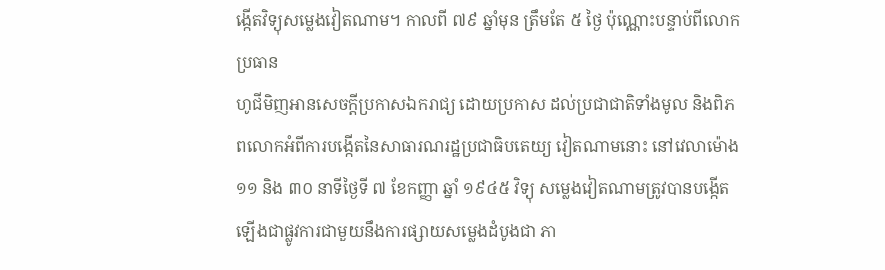ង្កើតវិទ្យុសម្លេងវៀតណាម។ កាលពី ៧៩ ឆ្នាំមុន ត្រឹមតែ ៥ ថ្ងៃ ប៉ុណ្ណោះបន្ទាប់ពីលោកប្រធាន
ហូជីមិញអានសេចក្តីប្រកាសឯករាជ្យ ដោយប្រកាស ដល់ប្រជាជាតិទាំងមូល និងពិភពលោកអំពីការបង្កើតនៃសាធារណរដ្ឋប្រជាធិបតេយ្យ វៀតណាមនោះ នៅវេលាម៉ោង ១១ និង ៣០ នាទីថ្ងៃទី ៧ ខែកញ្ញា ឆ្នាំ ១៩៤៥ វិទ្យុ សម្លេងវៀតណាមត្រូវបានបង្កើតឡើងជាផ្លូវការជាមួយនឹងការផ្សាយសម្លេងដំបូងជា ភា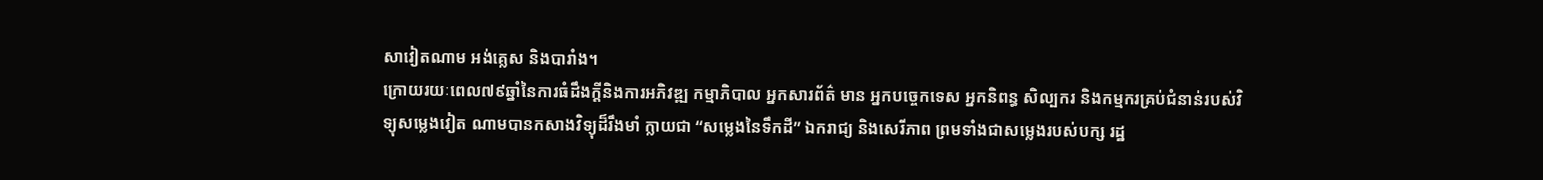សាវៀតណាម អង់គ្លេស និងបារាំង។
ក្រោយរយៈពេល៧៩ឆ្នាំនៃការធំដឹងក្ដីនិងការអភិវឌ្ឍ កម្មាភិបាល អ្នកសារព័ត៌ មាន អ្នកបច្ចេកទេស អ្នកនិពន្ធ សិល្បករ និងកម្មករគ្រប់ជំនាន់របស់វិទ្យុសម្លេងវៀត ណាមបានកសាងវិទ្យុដ៏រឹងមាំ ក្លាយជា “សម្លេងនៃទឹកដី” ឯករាជ្យ និងសេរីភាព ព្រមទាំងជាសម្លេងរបស់បក្ស រដ្ឋ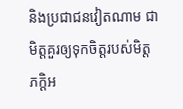និងប្រជាជនវៀតណាម ជាមិត្តគួរឲ្យទុកចិត្តរបស់មិត្ត ភក្តិអ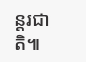ន្តរជាតិ៕